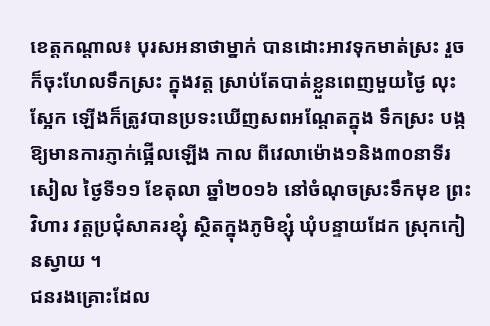ខេត្តកណ្តាល៖ បុរសអនាថាម្នាក់ បានដោះអាវទុកមាត់ស្រះ រួចក៏ចុះហែលទឹកស្រះ ក្នុងវត្ត ស្រាប់តែបាត់ខ្លួនពេញមួយថ្ងៃ លុះស្អែក ឡើងក៏ត្រូវបានប្រទះឃើញសពអណ្តែតក្នុង ទឹកស្រះ បង្កឱ្យមានការភ្ញាក់ផ្អើលឡើង កាល ពីវេលាម៉ោង១និង៣០នាទីរសៀល ថ្ងៃទី១១ ខែតុលា ឆ្នាំ២០១៦ នៅចំណុចស្រះទឹកមុខ ព្រះវិហារ វត្តប្រជុំសាគរខ្សុំ ស្ថិតក្នុងភូមិខ្សុំ ឃុំបន្ទាយដែក ស្រុកកៀនស្វាយ ។
ជនរងគ្រោះដែល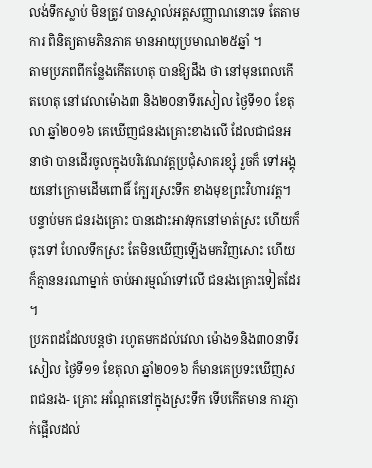លង់ទឹកស្លាប់ មិនត្រូវ បានស្គាល់អត្តសញ្ញាណនោះទេ តែតាមការ ពិនិត្យតាមភិនភាគ មានអាយុប្រមាណ២៥ឆ្នាំ ។
តាមប្រភពពីកន្លែងកើតហេតុ បានឱ្យដឹង ថា នៅមុនពេលកើតហេតុ នៅវេលាម៉ោង៣ និង២០នាទីរសៀល ថ្ងៃទី១០ ខែតុលា ឆ្នាំ២០១៦ គេឃើញជនរងគ្រោះខាងលើ ដែលជាជនអនាថា បានដើរចូលក្នុងបរិវេណវត្តប្រជុំសាគរខ្សុំ រួចក៏ ទៅអង្គុយនៅក្រោមដើមពោធិ៍ ក្បែរស្រះទឹក ខាងមុខព្រះវិហារវត្ត។ បន្ទាប់មក ជនរងគ្រោះ បានដោះអាវទុកនៅមាត់ស្រះ ហើយក៏ចុះទៅ ហែលទឹកស្រះ តែមិនឃើញឡើងមកវិញសោះ ហើយក៏គ្មាននរណាម្នាក់ ចាប់អារម្មណ៍ទៅលើ ជនរងគ្រោះទៀតដែរ ។
ប្រភពដដែលបន្តថា រហូតមកដល់វេលា ម៉ោង១និង៣០នាទីរសៀល ថ្ងៃទី១១ ខែតុលា ឆ្នាំ២០១៦ ក៏មានគេប្រទះឃើញសពជនរង- គ្រោះ អណ្តែតនៅក្នុងស្រះទឹក ទើបកើតមាន ការភ្ញាក់ផ្អើលដល់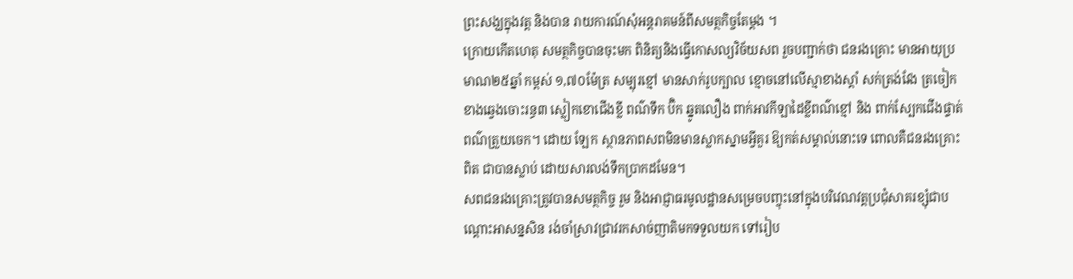ព្រះសង្ឃក្នុងវត្ត និងបាន រាយការណ៍សុំអន្តរាគមន៍ពីសមត្ថកិច្ចតែម្តង ។
ក្រោយកើតហេតុ សមត្ថកិច្ចបានចុះមក ពិនិត្យនិងធ្វើកោសល្យវិច័យសព រួចបញ្ជាក់ថា ជនរងគ្រោះ មានអាយុប្រមាណ២៥ឆ្នាំ កម្ពស់ ១,៧០ម៉ែត្រ សម្បុរខ្មៅ មានសាក់រូបក្បាល ខ្មោចនៅលើស្មាខាងស្តាំ សក់ត្រង់វែង ត្រចៀក ខាងឆ្វេងចោះរន្ធ៣ ស្លៀកខោជើងខ្លី ពណ៌ទឹក ប៊ិក ឆ្នូតលឿង ពាក់អាវកីឡាដៃខ្លីពណ៌ខ្មៅ និង ពាក់ស្បែកជើងផ្ទាត់ពណ៌ត្រួយចេក។ ដោយ ឡែក ស្ថានភាពសពមិនមានស្លាកស្នាមអ្វីគួរ ឱ្យកត់សម្គាល់នោះទេ ពោលគឺជនរងគ្រោះពិត ជាបានស្លាប់ ដោយសារលង់ទឹកប្រាកដមែន។
សពជនរងគ្រោះត្រូវបានសមត្ថកិច្ច រួម និងអាជ្ញាធរមូលដ្ឋានសម្រេចបញ្ចុះនៅក្នុងបរិវេណវត្តប្រជុំសាគរខ្សុំជាបណ្តោះអាសន្នសិន រង់ចាំស្រាវជ្រាវរកសាច់ញាតិមកទទួលយក ទៅរៀប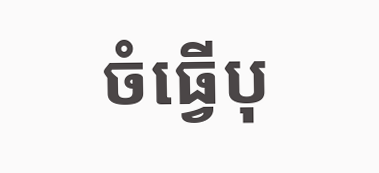ចំធ្វើបុ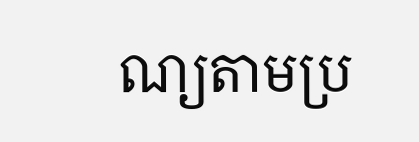ណ្យតាមប្រ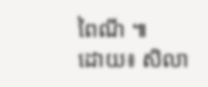ពៃណី ៕
ដោយ៖ សិលា